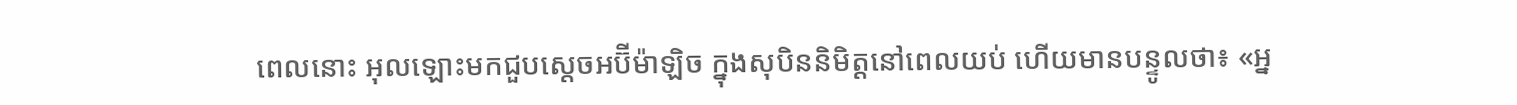ពេលនោះ អុលឡោះមកជួបស្តេចអប៊ីម៉ាឡិច ក្នុងសុបិននិមិត្តនៅពេលយប់ ហើយមានបន្ទូលថា៖ «អ្ន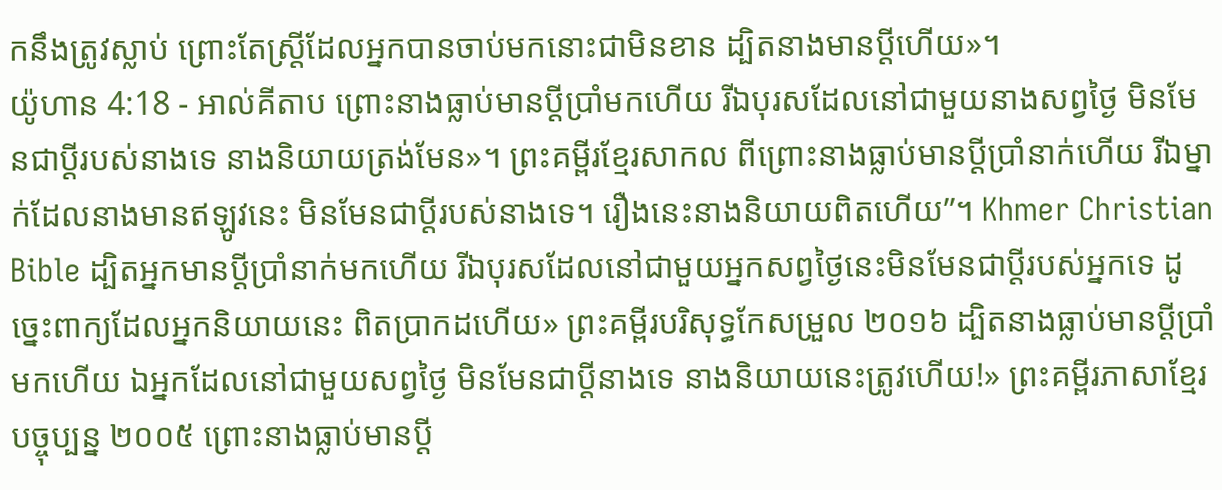កនឹងត្រូវស្លាប់ ព្រោះតែស្ត្រីដែលអ្នកបានចាប់មកនោះជាមិនខាន ដ្បិតនាងមានប្ដីហើយ»។
យ៉ូហាន 4:18 - អាល់គីតាប ព្រោះនាងធ្លាប់មានប្ដីប្រាំមកហើយ រីឯបុរសដែលនៅជាមួយនាងសព្វថ្ងៃ មិនមែនជាប្ដីរបស់នាងទេ នាងនិយាយត្រង់មែន»។ ព្រះគម្ពីរខ្មែរសាកល ពីព្រោះនាងធ្លាប់មានប្ដីប្រាំនាក់ហើយ រីឯម្នាក់ដែលនាងមានឥឡូវនេះ មិនមែនជាប្ដីរបស់នាងទេ។ រឿងនេះនាងនិយាយពិតហើយ”។ Khmer Christian Bible ដ្បិតអ្នកមានប្តីប្រាំនាក់មកហើយ រីឯបុរសដែលនៅជាមួយអ្នកសព្វថ្ងៃនេះមិនមែនជាប្តីរបស់អ្នកទេ ដូច្នេះពាក្យដែលអ្នកនិយាយនេះ ពិតប្រាកដហើយ» ព្រះគម្ពីរបរិសុទ្ធកែសម្រួល ២០១៦ ដ្បិតនាងធ្លាប់មានប្តីប្រាំមកហើយ ឯអ្នកដែលនៅជាមួយសព្វថ្ងៃ មិនមែនជាប្តីនាងទេ នាងនិយាយនេះត្រូវហើយ!» ព្រះគម្ពីរភាសាខ្មែរបច្ចុប្បន្ន ២០០៥ ព្រោះនាងធ្លាប់មានប្ដី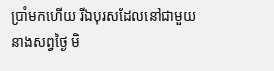ប្រាំមកហើយ រីឯបុរសដែលនៅជាមួយនាងសព្វថ្ងៃ មិ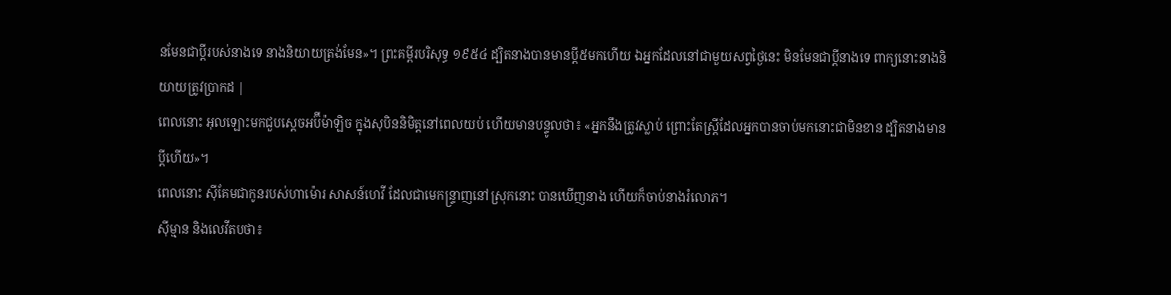នមែនជាប្ដីរបស់នាងទេ នាងនិយាយត្រង់មែន»។ ព្រះគម្ពីរបរិសុទ្ធ ១៩៥៤ ដ្បិតនាងបានមានប្ដី៥មកហើយ ឯអ្នកដែលនៅជាមួយសព្វថ្ងៃនេះ មិនមែនជាប្ដីនាងទេ ពាក្យនោះនាងនិយាយត្រូវប្រាកដ |
ពេលនោះ អុលឡោះមកជួបស្តេចអប៊ីម៉ាឡិច ក្នុងសុបិននិមិត្តនៅពេលយប់ ហើយមានបន្ទូលថា៖ «អ្នកនឹងត្រូវស្លាប់ ព្រោះតែស្ត្រីដែលអ្នកបានចាប់មកនោះជាមិនខាន ដ្បិតនាងមានប្ដីហើយ»។
ពេលនោះ ស៊ីគែមជាកូនរបស់ហាម៉ោរ សាសន៍ហេវី ដែលជាមេកន្ទ្រាញនៅស្រុកនោះ បានឃើញនាង ហើយក៏ចាប់នាងរំលោភ។
ស៊ីម្មាន និងលេវីតបថា៖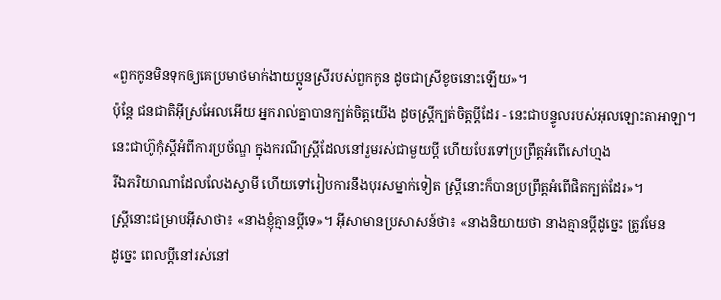«ពួកកូនមិនទុកឲ្យគេប្រមាថមាក់ងាយប្អូនស្រីរបស់ពួកកូន ដូចជាស្រីខូចនោះឡើយ»។
ប៉ុន្តែ ជនជាតិអ៊ីស្រអែលអើយ អ្នករាល់គ្នាបានក្បត់ចិត្តយើង ដូចស្ត្រីក្បត់ចិត្តប្ដីដែរ - នេះជាបន្ទូលរបស់អុលឡោះតាអាឡា។
នេះជាហ៊ូកុំស្តីអំពីការប្រច័ណ្ឌ ក្នុងករណីស្ត្រីដែលនៅរួមរស់ជាមួយប្ដី ហើយបែរទៅប្រព្រឹត្តអំពើសៅហ្មង
រីឯភរិយាណាដែលលែងស្វាមី ហើយទៅរៀបការនឹងបុរសម្នាក់ទៀត ស្ដ្រីនោះក៏បានប្រព្រឹត្ដអំពើផិតក្បត់ដែរ»។
ស្ដ្រីនោះជម្រាបអ៊ីសាថា៖ «នាងខ្ញុំគ្មានប្ដីទេ»។ អ៊ីសាមានប្រសាសន៍ថា៖ «នាងនិយាយថា នាងគ្មានប្ដីដូច្នេះ ត្រូវមែន
ដូច្នេះ ពេលប្ដីនៅរស់នៅ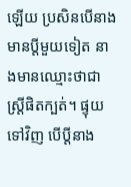ឡើយ ប្រសិនបើនាងមានប្ដីមួយទៀត នាងមានឈ្មោះថាជាស្ដ្រីផិតក្បត់។ ផ្ទុយទៅវិញ បើប្ដីនាង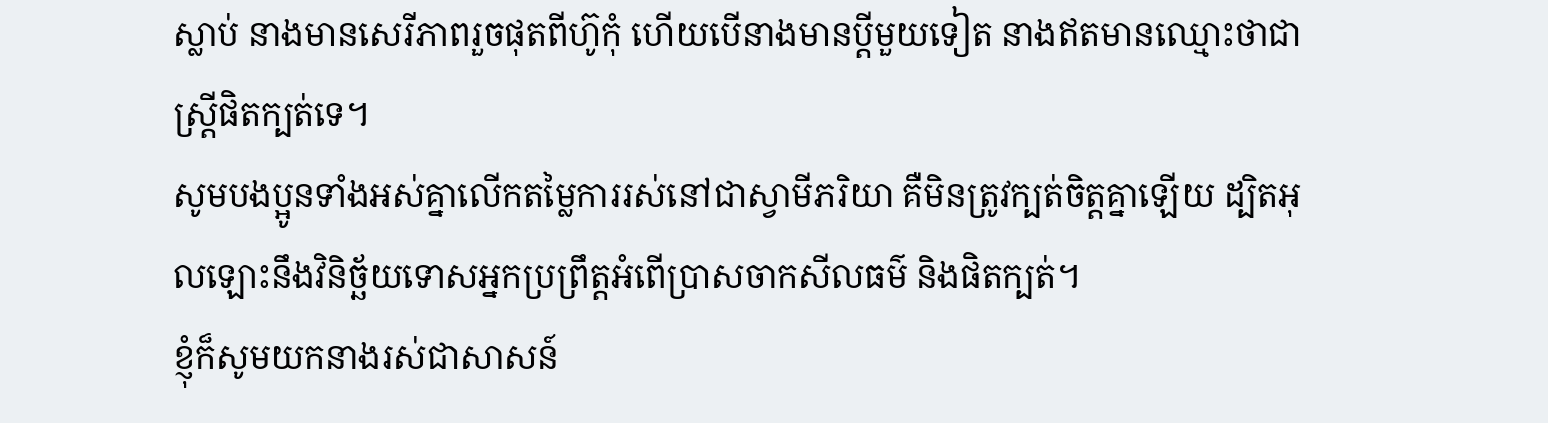ស្លាប់ នាងមានសេរីភាពរួចផុតពីហ៊ូកុំ ហើយបើនាងមានប្ដីមួយទៀត នាងឥតមានឈ្មោះថាជាស្ដ្រីផិតក្បត់ទេ។
សូមបងប្អូនទាំងអស់គ្នាលើកតម្លៃការរស់នៅជាស្វាមីភរិយា គឺមិនត្រូវក្បត់ចិត្ដគ្នាឡើយ ដ្បិតអុលឡោះនឹងវិនិច្ឆ័យទោសអ្នកប្រព្រឹត្ដអំពើប្រាសចាកសីលធម៌ និងផិតក្បត់។
ខ្ញុំក៏សូមយកនាងរស់ជាសាសន៍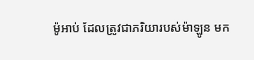ម៉ូអាប់ ដែលត្រូវជាភរិយារបស់ម៉ាឡូន មក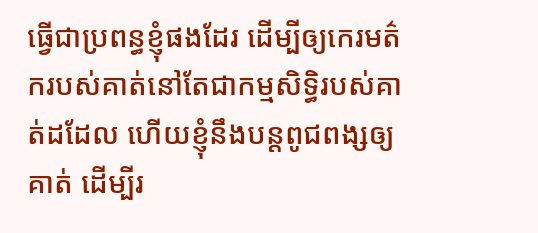ធ្វើជាប្រពន្ធខ្ញុំផងដែរ ដើម្បីឲ្យកេរមត៌ករបស់គាត់នៅតែជាកម្មសិទ្ធិរបស់គាត់ដដែល ហើយខ្ញុំនឹងបន្តពូជពង្សឲ្យគាត់ ដើម្បីរ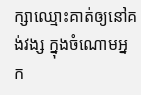ក្សាឈ្មោះគាត់ឲ្យនៅគង់វង្ស ក្នុងចំណោមអ្នក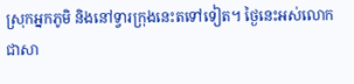ស្រុកអ្នកភូមិ និងនៅទ្វារក្រុងនេះតទៅទៀត។ ថ្ងៃនេះអស់លោកជាសា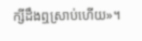ក្សីដឹងឮស្រាប់ហើយ»។